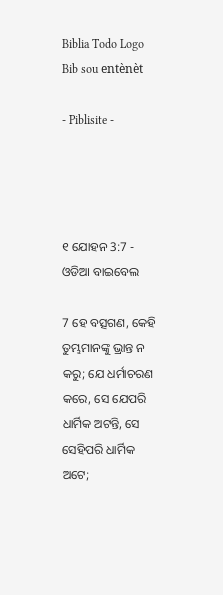Biblia Todo Logo
Bib sou entènèt

- Piblisite -




୧ ଯୋହନ 3:7 - ଓଡିଆ ବାଇବେଲ

7 ହେ ବତ୍ସଗଣ, କେହି ତୁମ୍ଭମାନଙ୍କୁ ଭ୍ରାନ୍ତ ନ କରୁ; ଯେ ଧର୍ମାଚରଣ କରେ, ସେ ଯେପରି ଧାର୍ମିକ ଅଟନ୍ତି, ସେ ସେହିପରି ଧାର୍ମିକ ଅଟେ;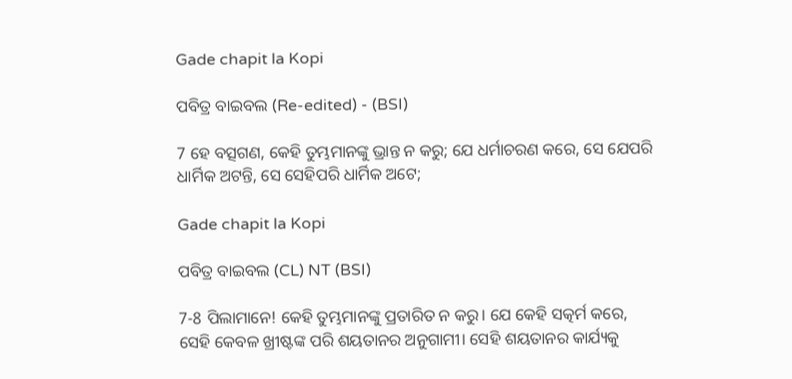Gade chapit la Kopi

ପବିତ୍ର ବାଇବଲ (Re-edited) - (BSI)

7 ହେ ବତ୍ସଗଣ, କେହି ତୁମ୍ଭମାନଙ୍କୁ ଭ୍ରାନ୍ତ ନ କରୁ; ଯେ ଧର୍ମାଚରଣ କରେ, ସେ ଯେପରି ଧାର୍ମିକ ଅଟନ୍ତି, ସେ ସେହିପରି ଧାର୍ମିକ ଅଟେ;

Gade chapit la Kopi

ପବିତ୍ର ବାଇବଲ (CL) NT (BSI)

7-8 ପିଲାମାନେ! କେହି ତୁମ୍ଭମାନଙ୍କୁ ପ୍ରତାରିତ ନ କରୁ। ଯେ କେହି ସତ୍କର୍ମ କରେ, ସେହି କେବଳ ଖ୍ରୀଷ୍ଟଙ୍କ ପରି ଶୟତାନର ଅନୁଗାମୀ। ସେହି ଶୟତାନର କାର୍ଯ୍ୟକୁ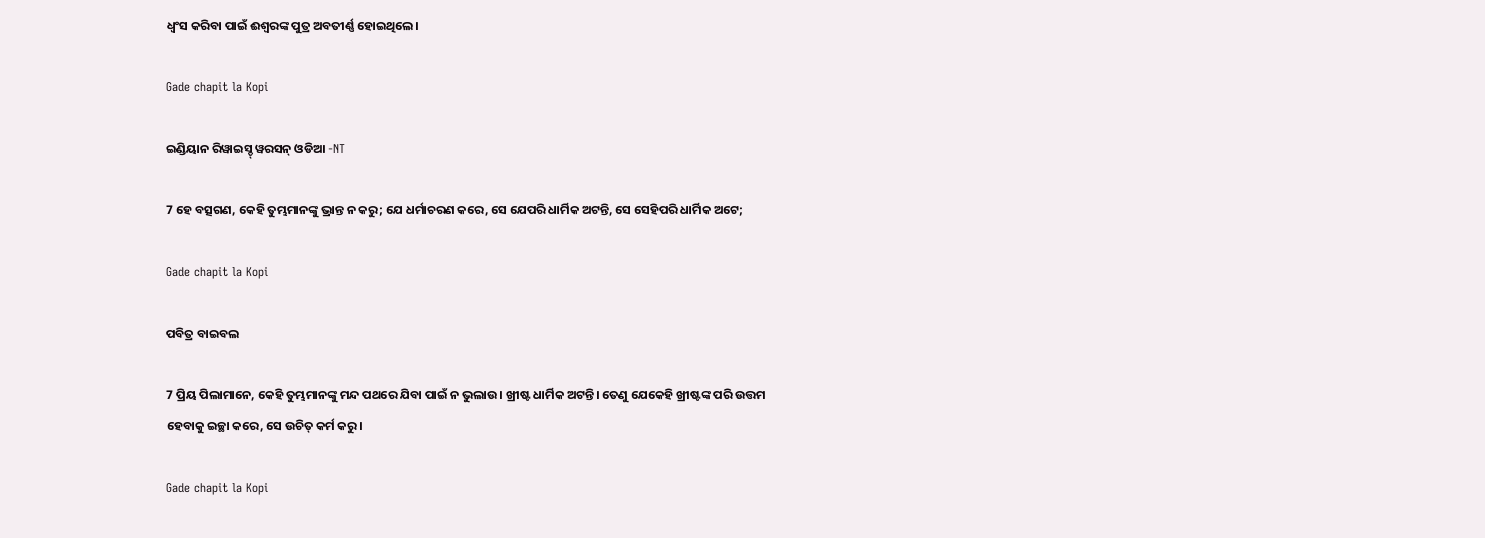ଧ୍ୱଂସ କରିବା ପାଇଁ ଈଶ୍ବରଙ୍କ ପୁତ୍ର ଅବତୀର୍ଣ୍ଣ ହୋଇଥିଲେ।

Gade chapit la Kopi

ଇଣ୍ଡିୟାନ ରିୱାଇସ୍ଡ୍ ୱରସନ୍ ଓଡିଆ -NT

7 ହେ ବତ୍ସଗଣ, କେହି ତୁମ୍ଭମାନଙ୍କୁ ଭ୍ରାନ୍ତ ନ କରୁ; ଯେ ଧର୍ମାଚରଣ କରେ, ସେ ଯେପରି ଧାର୍ମିକ ଅଟନ୍ତି, ସେ ସେହିପରି ଧାର୍ମିକ ଅଟେ;

Gade chapit la Kopi

ପବିତ୍ର ବାଇବଲ

7 ପ୍ରିୟ ପିଲାମାନେ, କେହି ତୁମ୍ଭମାନଙ୍କୁ ମନ୍ଦ ପଥରେ ଯିବା ପାଇଁ ନ ଭୁଲାଉ। ଖ୍ରୀଷ୍ଟ ଧାର୍ମିକ ଅଟନ୍ତି। ତେଣୁ ଯେକେହି ଖ୍ରୀଷ୍ଟଙ୍କ ପରି ଉତ୍ତମ ହେବାକୁ ଇଚ୍ଛା କରେ, ସେ ଉଚିତ୍ କର୍ମ କରୁ।

Gade chapit la Kopi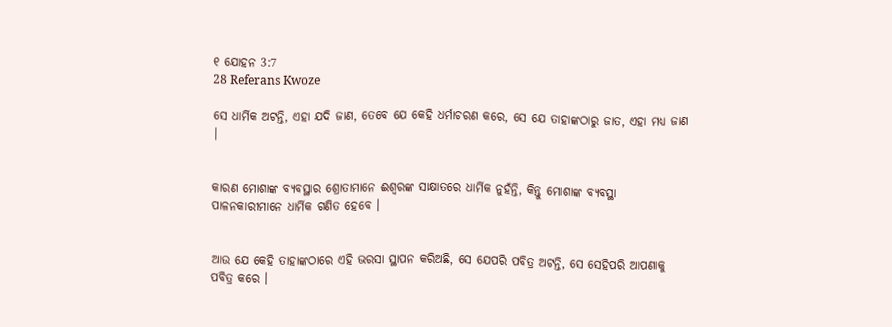୧ ଯୋହନ 3:7
28 Referans Kwoze

ସେ ଧାର୍ମିକ ଅଟନ୍ତି, ଏହା ଯଦି ଜାଣ, ତେବେ ଯେ କେହି ଧର୍ମାଚରଣ କରେ, ସେ ଯେ ତାହାଙ୍କଠାରୁ ଜାତ, ଏହା ମଧ୍ୟ ଜାଣ |


କାରଣ ମୋଶାଙ୍କ ବ୍ୟବସ୍ଥାର ଶ୍ରୋତାମାନେ ଈଶ୍ୱରଙ୍କ ସାକ୍ଷାତରେ ଧାର୍ମିକ ନୁହଁନ୍ତି, କିନ୍ତୁ ମୋଶାଙ୍କ ବ୍ୟବସ୍ଥା ପାଳନକାରୀମାନେ ଧାର୍ମିକ ଗଣିତ ହେବେ ।


ଆଉ ଯେ କେହି ତାହାଙ୍କଠାରେ ଏହି ଭରସା ସ୍ଥାପନ କରିଅଛି, ସେ ଯେପରି ପବିତ୍ର ଅଟନ୍ତି, ସେ ସେହିପରି ଆପଣାକୁ ପବିତ୍ର କରେ ।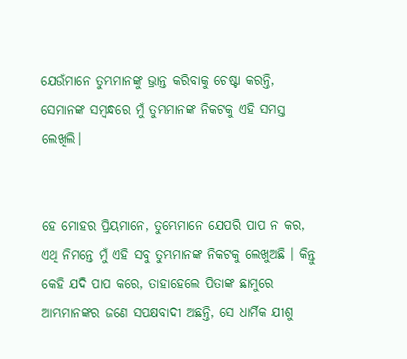ଯେଉଁମାନେ ତୁମ୍ଭମାନଙ୍କୁ ଭ୍ରାନ୍ତ କରିବାକୁ ଚେଷ୍ଟା କରନ୍ତି, ସେମାନଙ୍କ ସମ୍ବନ୍ଧରେ ମୁଁ ତୁମ୍ଭମାନଙ୍କ ନିକଟକୁ ଏହି ସମସ୍ତ ଲେଖିଲି।


ହେ ମୋହର ପ୍ରିୟମାନେ, ତୁମ୍ଭେମାନେ ଯେପରି ପାପ ନ କର, ଏଥି ନିମନ୍ତେ ମୁଁ ଏହି ସବୁ ତୁମ୍ଭମାନଙ୍କ ନିକଟକୁ ଲେଖୁଅଛି । କିନ୍ତୁ କେହି ଯଦି ପାପ କରେ, ତାହାହେଲେ ପିତାଙ୍କ ଛାମୁରେ ଆମ୍ଭମାନଙ୍କର ଜଣେ ସପକ୍ଷବାଦୀ ଅଛନ୍ତି, ସେ ଧାର୍ମିକ ଯୀଶୁ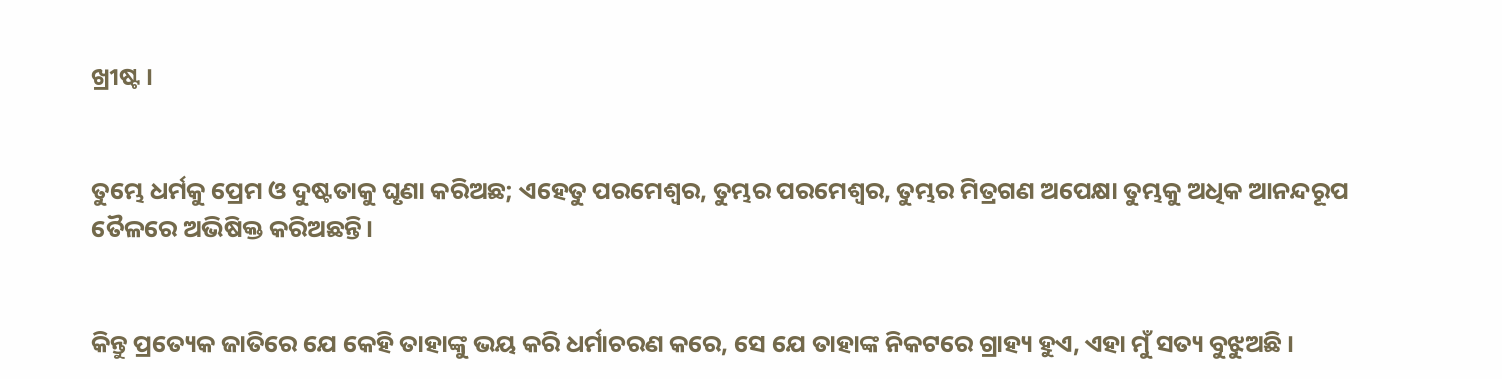ଖ୍ରୀଷ୍ଟ ।


ତୁମ୍ଭେ ଧର୍ମକୁ ପ୍ରେମ ଓ ଦୁଷ୍ଟତାକୁ ଘୃଣା କରିଅଛ; ଏହେତୁ ପରମେଶ୍ୱର, ତୁମ୍ଭର ପରମେଶ୍ୱର, ତୁମ୍ଭର ମିତ୍ରଗଣ ଅପେକ୍ଷା ତୁମ୍ଭକୁ ଅଧିକ ଆନନ୍ଦରୂପ ତୈଳରେ ଅଭିଷିକ୍ତ କରିଅଛନ୍ତି।


କିନ୍ତୁ ପ୍ରତ୍ୟେକ ଜାତିରେ ଯେ କେହି ତାହାଙ୍କୁ ଭୟ କରି ଧର୍ମାଚରଣ କରେ, ସେ ଯେ ତାହାଙ୍କ ନିକଟରେ ଗ୍ରାହ୍ୟ ହୁଏ, ଏହା ମୁଁ ସତ୍ୟ ବୁଝୁଅଛି ।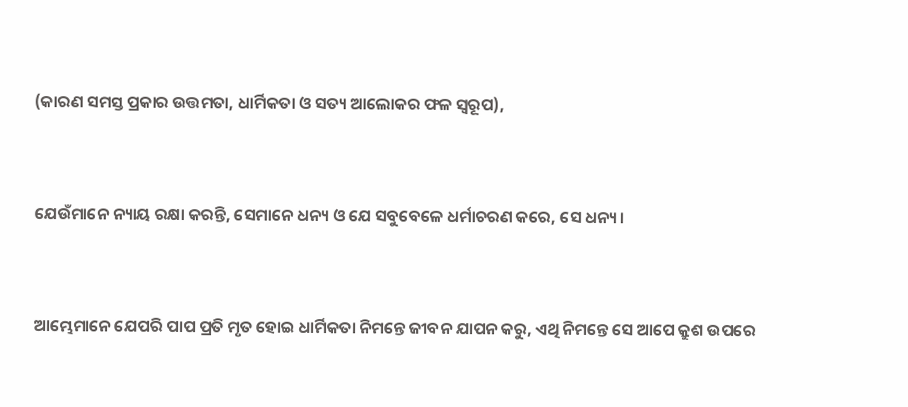(କାରଣ ସମସ୍ତ ପ୍ରକାର ଉତ୍ତମତା, ଧାର୍ମିକତା ଓ ସତ୍ୟ ଆଲୋକର ଫଳ ସ୍ଵରୂପ),


ଯେଉଁମାନେ ନ୍ୟାୟ ରକ୍ଷା କରନ୍ତି, ସେମାନେ ଧନ୍ୟ ଓ ଯେ ସବୁବେଳେ ଧର୍ମାଚରଣ କରେ, ସେ ଧନ୍ୟ।


ଆମ୍ଭେମାନେ ଯେପରି ପାପ ପ୍ରତି ମୃତ ହୋଇ ଧାର୍ମିକତା ନିମନ୍ତେ ଜୀବନ ଯାପନ କରୁ, ଏଥି ନିମନ୍ତେ ସେ ଆପେ କ୍ରୁଶ ଉପରେ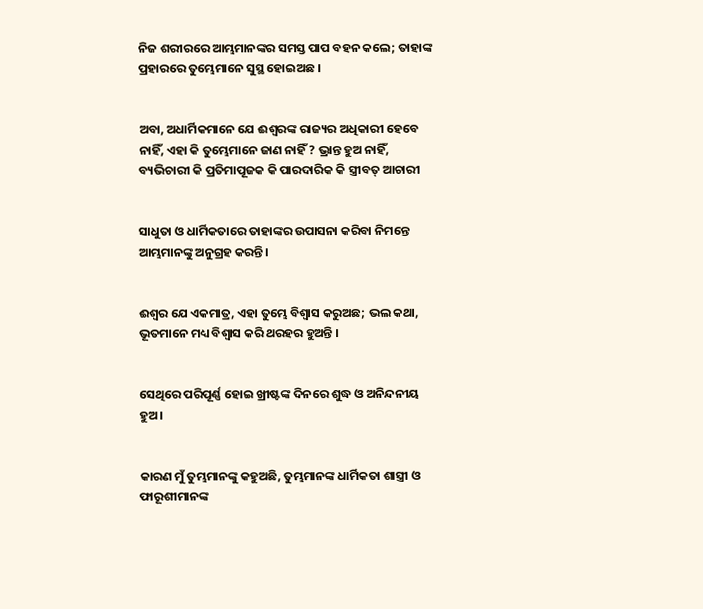ନିଜ ଶରୀରରେ ଆମ୍ଭମାନଙ୍କର ସମସ୍ତ ପାପ ବହନ କଲେ; ତାହାଙ୍କ ପ୍ରହାରରେ ତୁମ୍ଭେମାନେ ସୁସ୍ଥ ହୋଇଅଛ ।


ଅବା, ଅଧାର୍ମିକମାନେ ଯେ ଈଶ୍ୱରଙ୍କ ରାଜ୍ୟର ଅଧିକାରୀ ହେବେ ନାହିଁ, ଏହା କି ତୁମ୍ଭେମାନେ ଜାଣ ନାହିଁ ? ଭ୍ରାନ୍ତ ହୁଅ ନାହିଁ, ବ୍ୟଭିଚାରୀ କି ପ୍ରତିମାପୂଜକ କି ପାରଦାରିକ କି ସ୍ତ୍ରୀବତ୍‍ ଆଚାରୀ


ସାଧୁତା ଓ ଧାର୍ମିକତାରେ ତାହାଙ୍କର ଉପାସନା କରିବା ନିମନ୍ତେ ଆମ୍ଭମାନଙ୍କୁ ଅନୁଗ୍ରହ କରନ୍ତି ।


ଈଶ୍ୱର ଯେ ଏକମାତ୍ର, ଏହା ତୁମ୍ଭେ ବିଶ୍ୱାସ କରୁଅଛ; ଭଲ କଥା, ଭୂତମାନେ ମଧ୍ୟ ବିଶ୍ୱାସ କରି ଥରହର ହୁଅନ୍ତି ।


ସେଥିରେ ପରିପୂର୍ଣ୍ଣ ହୋଇ ଖ୍ରୀଷ୍ଟଙ୍କ ଦିନରେ ଶୁଦ୍ଧ ଓ ଅନିନ୍ଦନୀୟ ହୁଅ ।


କାରଣ ମୁଁ ତୁମ୍ଭମାନଙ୍କୁ କହୁଅଛି, ତୁମ୍ଭମାନଙ୍କ ଧାର୍ମିକତା ଶାସ୍ତ୍ରୀ ଓ ଫାରୂଶୀମାନଙ୍କ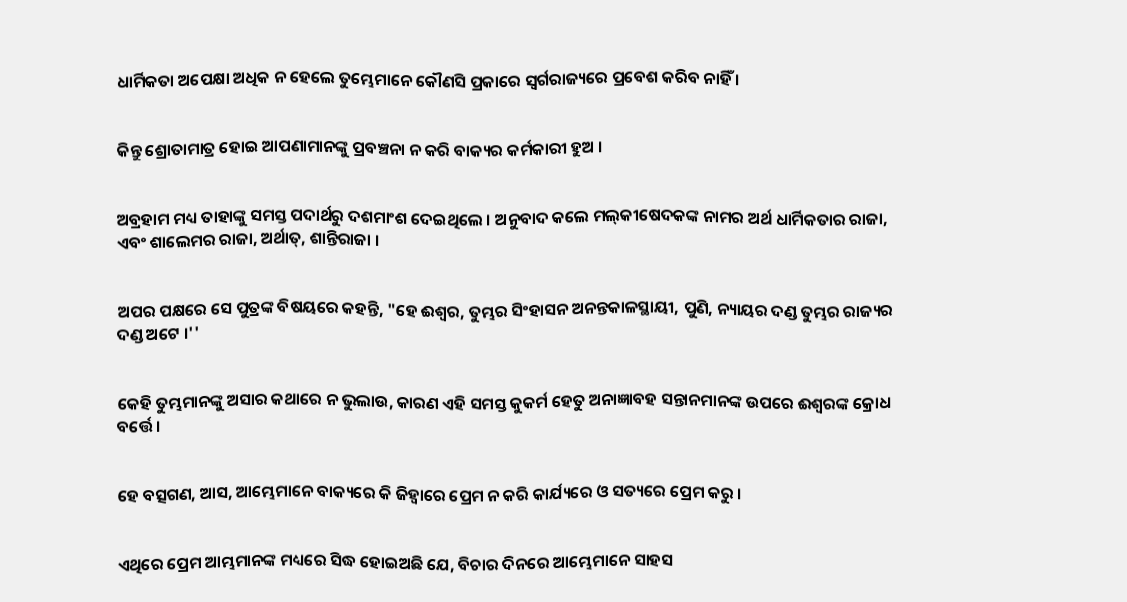ଧାର୍ମିକତା ଅପେକ୍ଷା ଅଧିକ ନ ହେଲେ ତୁମ୍ଭେମାନେ କୌଣସି ପ୍ରକାରେ ସ୍ୱର୍ଗରାଜ୍ୟରେ ପ୍ରବେଶ କରିବ ନାହିଁ ।


କିନ୍ତୁ ଶ୍ରୋତାମାତ୍ର ହୋଇ ଆପଣାମାନଙ୍କୁ ପ୍ରବଞ୍ଚନା ନ କରି ବାକ୍ୟର କର୍ମକାରୀ ହୁଅ ।


ଅବ୍ରହାମ ମଧ୍ୟ ତାହାଙ୍କୁ ସମସ୍ତ ପଦାର୍ଥରୁ ଦଶମାଂଶ ଦେଇଥିଲେ । ଅନୁବାଦ କଲେ ମଲ୍‍କୀଷେଦକଙ୍କ ନାମର ଅର୍ଥ ଧାର୍ମିକତାର ରାଜା, ଏବଂ ଶାଲେମର ରାଜା, ଅର୍ଥାତ୍‍, ଶାନ୍ତିରାଜା ।


ଅପର ପକ୍ଷରେ ସେ ପୁତ୍ରଙ୍କ ବିଷୟରେ କହନ୍ତି, "ହେ ଈଶ୍ୱର, ତୁମ୍ଭର ସିଂହାସନ ଅନନ୍ତକାଳସ୍ଥାୟୀ, ପୁଣି, ନ୍ୟାୟର ଦଣ୍ଡ ତୁମ୍ଭର ରାଜ୍ୟର ଦଣ୍ଡ ଅଟେ ।''


କେହି ତୁମ୍ଭମାନଙ୍କୁ ଅସାର କଥାରେ ନ ଭୁଲାଉ, କାରଣ ଏହି ସମସ୍ତ କୁକର୍ମ ହେତୁ ଅନାଜ୍ଞାବହ ସନ୍ତାନମାନଙ୍କ ଉପରେ ଈଶ୍ୱରଙ୍କ କ୍ରୋଧ ବର୍ତ୍ତେ ।


ହେ ବତ୍ସଗଣ, ଆସ, ଆମ୍ଭେମାନେ ବାକ୍ୟରେ କି ଜିହ୍ୱାରେ ପ୍ରେମ ନ କରି କାର୍ଯ୍ୟରେ ଓ ସତ୍ୟରେ ପ୍ରେମ କରୁ ।


ଏଥିରେ ପ୍ରେମ ଆମ୍ଭମାନଙ୍କ ମଧ୍ୟରେ ସିଦ୍ଧ ହୋଇଅଛି ଯେ, ବିଚାର ଦିନରେ ଆମ୍ଭେମାନେ ସାହସ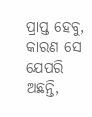ପ୍ରାପ୍ତ ହେବୁ, କାରଣ ସେ ଯେପରି ଅଛନ୍ତି,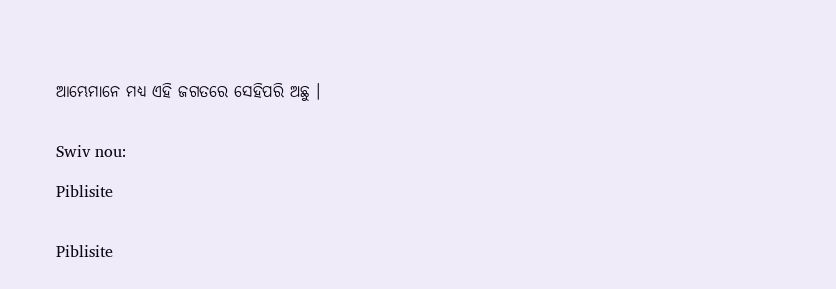ଆମ୍ଭେମାନେ ମଧ୍ୟ ଏହି ଜଗତରେ ସେହିପରି ଅଛୁ ।


Swiv nou:

Piblisite


Piblisite